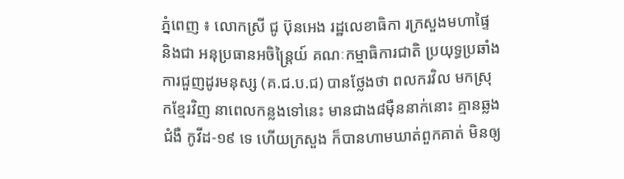ភ្នំពេញ ៖ លោកស្រី ជូ ប៊ុនអេង រដ្ឋលេខាធិកា រក្រសួងមហាផ្ទៃ និងជា អនុប្រធានអចិន្ត្រៃយ៍ គណៈកម្មាធិការជាតិ ប្រយុទ្ធប្រឆាំងការជួញដូរមនុស្ស (គ.ជ.ប.ជ) បានថ្លែងថា ពលករវិល មកស្រុកខ្មែរវិញ នាពេលកន្លងទៅនេះ មានជាង៨ម៉ឺននាក់នោះ គ្មានឆ្លងជំងឺ កូវីដ-១៩ ទេ ហើយក្រសួង ក៏បានហាមឃាត់ពួកគាត់ មិនឲ្យ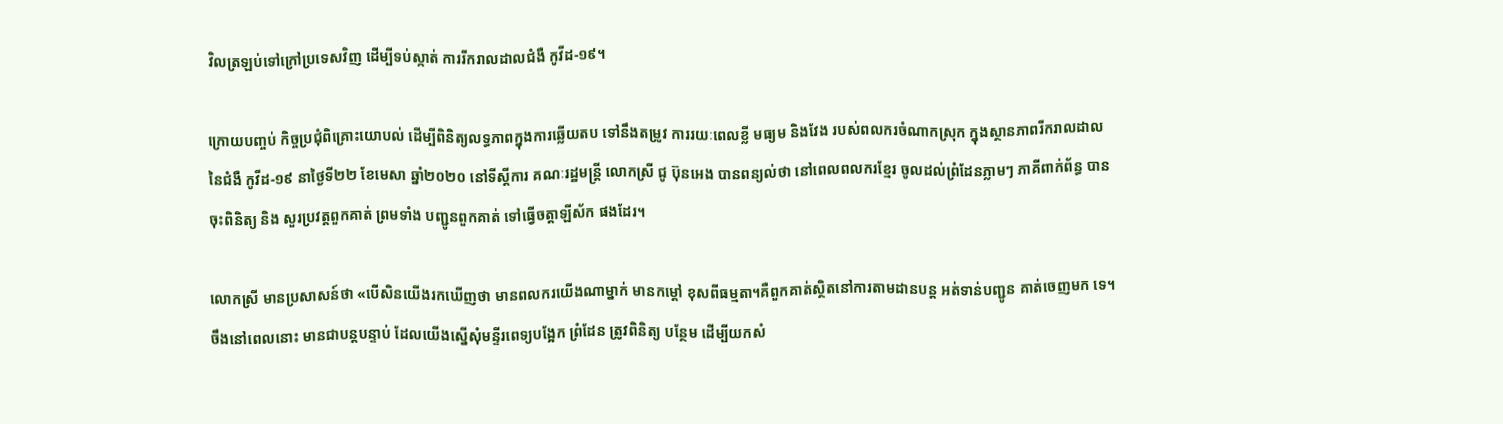វិលត្រឡប់ទៅក្រៅប្រទេសវិញ ដើម្បីទប់ស្កាត់ ការរីករាលដាលជំងឺ កូវីដ-១៩។

ក្រោយបញ្ចប់ កិច្ចប្រជុំពិគ្រោះយោបល់ ដើម្បីពិនិត្យលទ្ធភាពក្នុងការឆ្លើយតប ទៅនឹងតម្រូវ ការរយៈពេលខ្លី មធ្យម និងវែង របស់ពលករចំណាកស្រុក ក្នុងស្ថានភាពរីករាលដាល នៃជំងឺ កូវីដ-១៩ នាថ្ងៃទី២២ ខែមេសា ឆ្នាំ២០២០ នៅទីស្ដីការ គណៈរដ្ឋមន្ដ្រី លោកស្រី ជូ ប៊ុនអេង បានពន្យល់ថា នៅពេលពលករខ្មែរ ចូលដល់ព្រំដែនភ្លាមៗ ភាគីពាក់ព័ន្ធ បានចុះពិនិត្យ និង សួរប្រវត្តពួកគាត់ ព្រមទាំង បញ្ជូនពួកគាត់ ទៅធ្វើចត្តាឡីស័ក ផងដែរ។

លោកស្រី មានប្រសាសន៍ថា «បើសិនយើងរកឃើញថា មានពលករយើងណាម្នាក់ មានកម្ដៅ ខុសពីធម្មតា។គឺពួកគាត់ស្ថិតនៅការតាមដានបន្ដ អត់ទាន់បញ្ជូន គាត់ចេញមក ទេ។ចឹងនៅពេលនោះ មានជាបន្ដបន្ទាប់ ដែលយើងស្នើសុំមន្ទីរពេទ្យបង្អែក ព្រំដែន ត្រូវពិនិត្យ បន្ថែម ដើម្បីយកសំ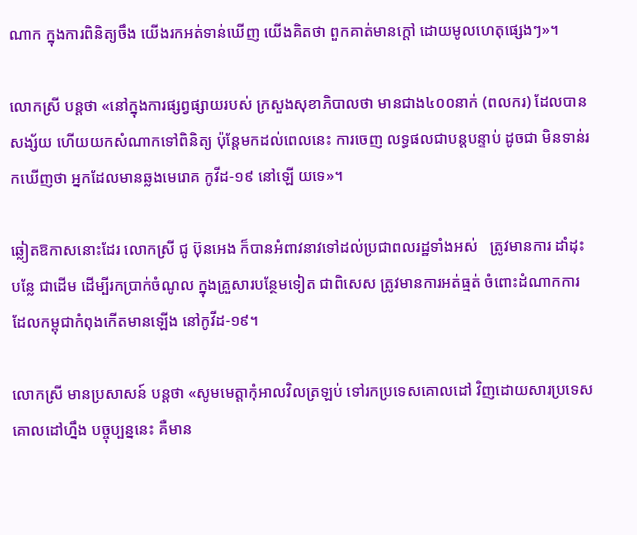ណាក ក្នុងការពិនិត្យចឹង យើងរកអត់ទាន់ឃើញ យើងគិតថា ពួកគាត់មានក្ដៅ ដោយមូលហេតុផ្សេងៗ»។

លោកស្រី បន្ដថា «នៅក្នុងការផ្សព្វផ្សាយរបស់ ក្រសួងសុខាភិបាលថា មានជាង៤០០នាក់ (ពលករ) ដែលបានសង្ស័យ ហើយយកសំណាកទៅពិនិត្យ ប៉ុន្ដែមកដល់ពេលនេះ ការចេញ លទ្ធផលជាបន្ដបន្ទាប់ ដូចជា មិនទាន់រកឃើញថា អ្នកដែលមានឆ្លងមេរោគ កូវីដ-១៩ នៅឡើ យទេ»។

ឆ្លៀតឱកាសនោះដែរ លោកស្រី ជូ ប៊ុនអេង ក៏បានអំពាវនាវទៅដល់ប្រជាពលរដ្ឋទាំងអស់   ត្រូវមានការ ដាំដុះ បន្លែ ជាដើម ដើម្បីរកប្រាក់ចំណូល ក្នុងគ្រួសារបន្ថែមទៀត ជាពិសេស ត្រូវមានការអត់ធ្មត់ ចំពោះដំណាកការ ដែលកម្ពុជាកំពុងកើតមានឡើង នៅកូវីដ-១៩។

លោកស្រី មានប្រសាសន៍ បន្ដថា «សូមមេត្តាកុំអាលវិលត្រឡប់ ទៅរកប្រទេសគោលដៅ វិញដោយសារប្រទេសគោលដៅហ្នឹង បច្ចុប្បន្ននេះ គឺមាន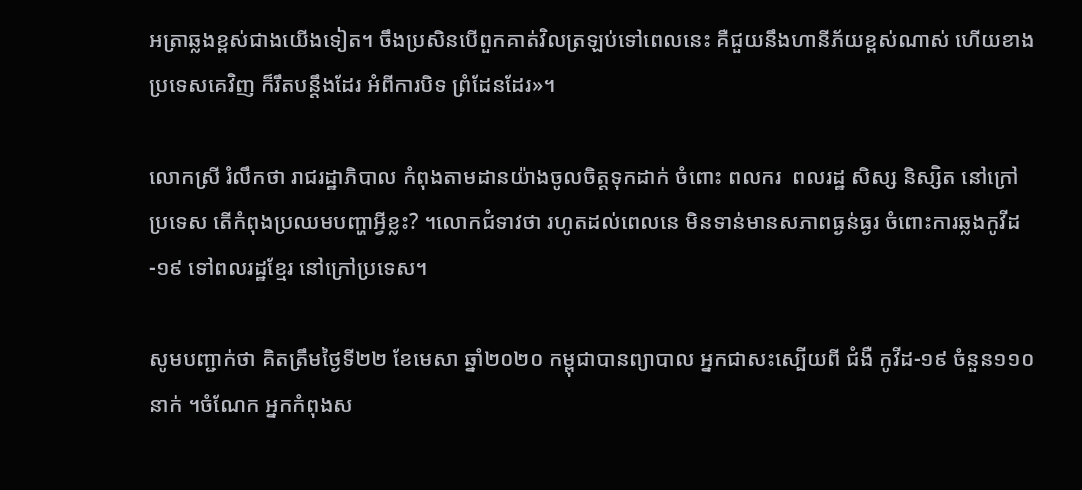អត្រាឆ្លងខ្ពស់ជាងយើងទៀត។ ចឹងប្រសិនបើពួកគាត់វិលត្រឡប់ទៅពេលនេះ គឺជួយនឹងហានីភ័យខ្ពស់ណាស់ ហើយខាង ប្រទេសគេវិញ ក៏រឹតបន្ដឹងដែរ អំពីការបិទ ព្រំដែនដែរ»។

លោកស្រី រំលឹកថា រាជរដ្ឋាភិបាល កំពុងតាមដានយ៉ាងចូលចិត្តទុកដាក់ ចំពោះ ពលករ  ពលរដ្ឋ សិស្ស និស្សិត នៅក្រៅប្រទេស តើកំពុងប្រឈមបញ្ហាអ្វីខ្លះ? ។លោកជំទាវថា រហូតដល់ពេលនេ មិនទាន់មានសភាពធ្ងន់ធ្ងរ ចំពោះការឆ្លងកូវីដ-១៩ ទៅពលរដ្ឋខ្មែរ នៅក្រៅប្រទេស។

សូមបញ្ជាក់ថា គិតត្រឹមថ្ងៃទី២២ ខែមេសា ឆ្នាំ២០២០ កម្ពុជាបានព្យាបាល អ្នកជាសះស្បើយពី ជំងឺ កូវីដ-១៩ ចំនួន១១០នាក់ ។ចំណែក អ្នកកំពុងស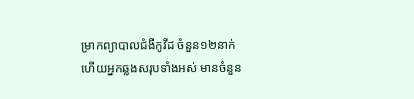ម្រាកព្យាបាលជំងឺកូវីដ ចំនួន១២នាក់ ហើយអ្នកឆ្លងសរុបទាំងអស់ មានចំនួន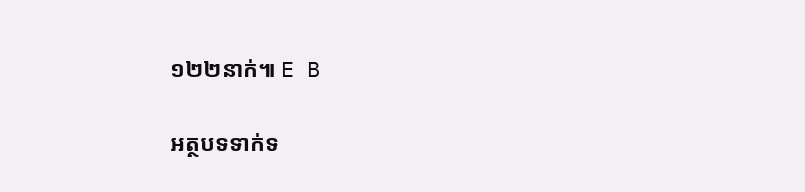១២២នាក់៕ E B

អត្ថបទទាក់ទ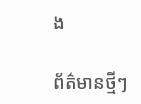ង

ព័ត៌មានថ្មីៗ